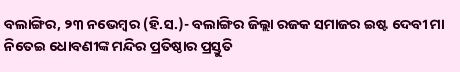ବଲାଙ୍ଗିର, ୨୩ ନଭେମ୍ବର (ହି.ସ.)- ବଲାଙ୍ଗିର ଜିଲ୍ଲା ରଜକ ସମାଜର ଇଷ୍ଟ ଦେବୀ ମା ନିତେଇ ଧୋବଣୀଙ୍କ ମନ୍ଦିର ପ୍ରତିଷ୍ଠାର ପ୍ରସ୍ତୁତି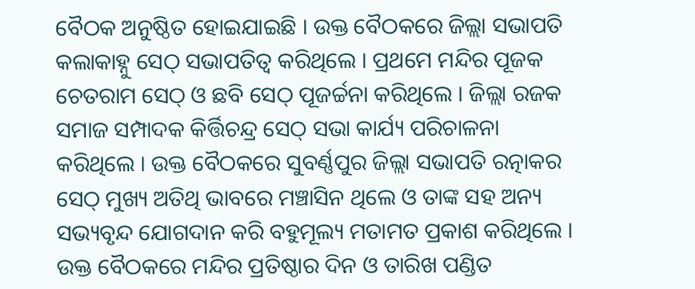ବୈଠକ ଅନୁଷ୍ଠିତ ହୋଇଯାଇଛି । ଉକ୍ତ ବୈଠକରେ ଜିଲ୍ଲା ସଭାପତି କଲାକାହ୍ନୁ ସେଠ୍ ସଭାପତିତ୍ୱ କରିଥିଲେ । ପ୍ରଥମେ ମନ୍ଦିର ପୂଜକ ଚେତରାମ ସେଠ୍ ଓ ଛବି ସେଠ୍ ପୂଜର୍ଚ୍ଚନା କରିଥିଲେ । ଜିଲ୍ଲା ରଜକ ସମାଜ ସମ୍ପାଦକ କିର୍ତ୍ତିଚନ୍ଦ୍ର ସେଠ୍ ସଭା କାର୍ଯ୍ୟ ପରିଚାଳନା କରିଥିଲେ । ଉକ୍ତ ବୈଠକରେ ସୁବର୍ଣ୍ଣପୁର ଜିଲ୍ଲା ସଭାପତି ରତ୍ନାକର ସେଠ୍ ମୁଖ୍ୟ ଅତିଥି ଭାବରେ ମଞ୍ଚାସିନ ଥିଲେ ଓ ତାଙ୍କ ସହ ଅନ୍ୟ ସଭ୍ୟବୃନ୍ଦ ଯୋଗଦାନ କରି ବହୁମୂଲ୍ୟ ମତାମତ ପ୍ରକାଶ କରିଥିଲେ । ଉକ୍ତ ବୈଠକରେ ମନ୍ଦିର ପ୍ରତିଷ୍ଠାର ଦିନ ଓ ତାରିଖ ପଣ୍ଡିତ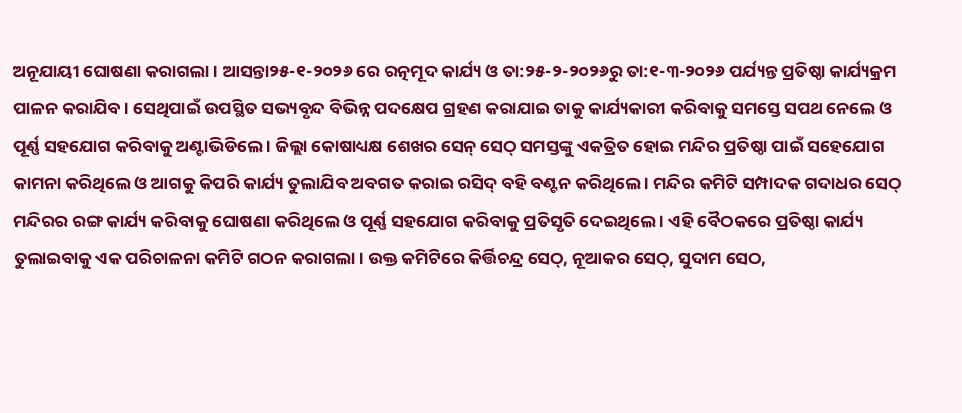ଅନୂଯାୟୀ ଘୋଷଣା କରାଗଲା । ଆସନ୍ତା୨୫-୧-୨୦୨୬ ରେ ରତ୍ନମୂଦ କାର୍ଯ୍ୟ ଓ ତା:୨୫-୨-୨୦୨୬ରୁ ତା:୧-୩-୨୦୨୬ ପର୍ଯ୍ୟନ୍ତ ପ୍ରତିଷ୍ଠା କାର୍ଯ୍ୟକ୍ରମ ପାଳନ କରାଯିବ । ସେଥିପାଇଁ ଉପସ୍ଥିତ ସଭ୍ୟବୃନ୍ଦ ବିଭିନ୍ନ ପଦକ୍ଷେପ ଗ୍ରହଣ କରାଯାଇ ତାକୁ କାର୍ଯ୍ୟକାରୀ କରିବାକୁ ସମସ୍ତେ ସପଥ ନେଲେ ଓ ପୂର୍ଣ୍ଣ ସହଯୋଗ କରିବାକୁ ଅଣ୍ଟାଭିଡିଲେ । ଜିଲ୍ଲା କୋଷାଧ୍ୟକ୍ଷ ଶେଖର ସେନ୍ ସେଠ୍ ସମସ୍ତଙ୍କୁ ଏକତ୍ରିତ ହୋଇ ମନ୍ଦିର ପ୍ରତିଷ୍ଠା ପାଇଁ ସହେଯୋଗ କାମନା କରିଥିଲେ ଓ ଆଗକୁ କିପରି କାର୍ଯ୍ୟ ତୁଲାଯିବ ଅବଗତ କରାଇ ରସିଦ୍ ବହି ବଣ୍ଟନ କରିଥିଲେ । ମନ୍ଦିର କମିଟି ସମ୍ପାଦକ ଗଦାଧର ସେଠ୍ ମନ୍ଦିରର ରଙ୍ଗ କାର୍ଯ୍ୟ କରିବାକୁ ଘୋଷଣା କରିଥିଲେ ଓ ପୂର୍ଣ୍ଣ ସହଯୋଗ କରିବାକୁ ପ୍ରତିସୃତି ଦେଇଥିଲେ । ଏହି ବୈଠକରେ ପ୍ରତିଷ୍ଠା କାର୍ଯ୍ୟ ତୁଲାଇବାକୁ ଏକ ପରିଚାଳନା କମିଟି ଗଠନ କରାଗଲା। ଉକ୍ତ କମିଟିରେ କିର୍ତ୍ତିଚନ୍ଦ୍ର ସେଠ୍, ନୂଆକର ସେଠ୍, ସୁଦାମ ସେଠ,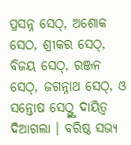ପ୍ରସନ୍ନ ସେଠ୍, ଅଶୋକ ସେଠ, ଶ୍ରୀକର ସେଠ୍, ବିଜୟ ସେଠ୍, ରଞ୍ଜନ ସେଠ୍, ଜଗନ୍ନାଥ ସେଠ୍, ଓ ସନ୍ତୋଷ ସେଠ୍ଙ୍କୁ ଦାୟିତ୍ୱ ଦିଆଗଲା । ବରିଷ୍ଠ ସଭ୍ୟ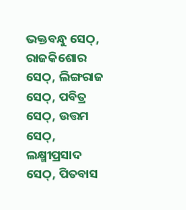ଭକ୍ତବନ୍ଧୁ ସେଠ୍, ରାଜକିଶୋର ସେଠ୍, ଲିଙ୍ଗରାଜ ସେଠ୍, ପବିତ୍ର ସେଠ୍, ଉତ୍ତମ ସେଠ୍, ଲକ୍ଷ୍ମୀପ୍ରସାଦ ସେଠ୍, ପିତବାସ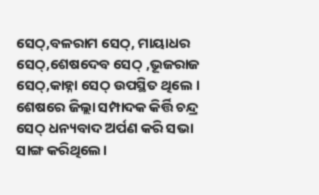ସେଠ୍,ବଳରାମ ସେଠ୍, ମାୟାଧର ସେଠ୍,ଶେଷଦେବ ସେଠ୍ ,ଭୂଜରାଜ ସେଠ୍,କାହ୍ନା ସେଠ୍ ଉପସ୍ଥିତ ଥିଲେ । ଶେଷରେ ଜିଲ୍ଲା ସମ୍ପାଦକ କିର୍ତ୍ତି ଚନ୍ଦ୍ର ସେଠ୍ ଧନ୍ୟବାଦ ଅର୍ପଣ କରି ସଭା ସାଙ୍ଗ କରିଥିଲେ।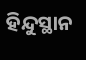ହିନ୍ଦୁସ୍ଥାନ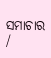ସମାଚାର /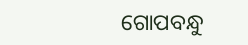ଗୋପବନ୍ଧୁ